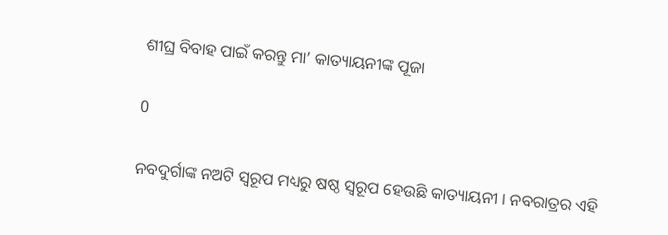ଶୀଘ୍ର ବିବାହ ପାଇଁ କରନ୍ତୁ ମା’ କାତ୍ୟାୟନୀଙ୍କ ପୂଜା

0

ନବଦୁର୍ଗାଙ୍କ ନଅଟି ସ୍ବରୂପ ମଧ୍ୟରୁ ଷଷ୍ଠ ସ୍ବରୂପ ହେଉଛି କାତ୍ୟାୟନୀ । ନବରାତ୍ରର ଏହି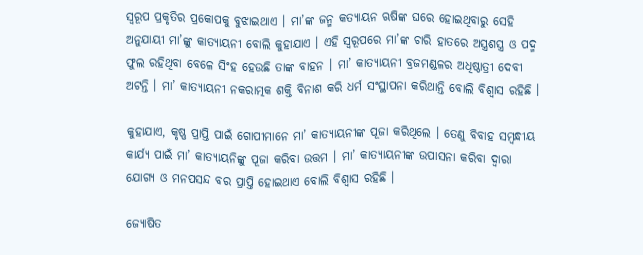ସ୍ବରୂପ ପ୍ରକୃତିର ପ୍ରକୋପକୁ ବୁଝାଇଥାଏ । ମା’ଙ୍କ ଜନ୍ମ କତ୍ୟାୟନ ଋଷିଙ୍କ ଘରେ ହୋଇଥିବାରୁ ସେହି ଅନୁଯାୟୀ ମା’ଙ୍କୁ କାତ୍ୟାୟନୀ ବୋଲି କୁହାଯାଏ । ଏହି ସ୍ବରୂପରେ ମା’ଙ୍କ ଚାରି ହାତରେ ଅସ୍ତ୍ରଶସ୍ତ୍ର ଓ ପଦ୍ମ ଫୁଲ ରହିଥିବା ବେଳେ ସିଂହ ହେଉଛି ତାଙ୍କ ବାହନ । ମା’ କାତ୍ୟାୟନୀ ବ୍ରଜମଣ୍ଡଳର ଅଧିଷ୍ଠାତ୍ରୀ ଦେବୀ ଅଟନ୍ତି । ମା’ କାତ୍ୟାୟନୀ ନକରାତ୍ମକ ଶକ୍ତି ବିନାଶ କରି ଧର୍ମ ସଂସ୍ଥାପନା କରିଥାନ୍ତି ବୋଲି ବିଶ୍ବାସ ରହିଛି ।

କୁହାଯାଏ, କୃଷ୍ଣ ପ୍ରାପ୍ତି ପାଇଁ ଗୋପୀମାନେ ମା’ କାତ୍ୟାୟନୀଙ୍କ ପୂଜା କରିଥିଲେ । ତେଣୁ ବିବାହ ସମ୍ବନ୍ଧୀୟ କାର୍ଯ୍ୟ ପାଇଁ ମା’ କାତ୍ୟାୟନିଙ୍କୁ ପୂଜା କରିବା ଉତ୍ତମ । ମା’ କାତ୍ୟାୟନୀଙ୍କ ଉପାସନା କରିବା ଦ୍ବାରା ଯୋଗ୍ୟ ଓ ମନପସନ୍ଦ ବର ପ୍ରାପ୍ତି ହୋଇଥାଏ ବୋଲି ବିଶ୍ବାସ ରହିଛି ।

ଜ୍ୟୋଷିତ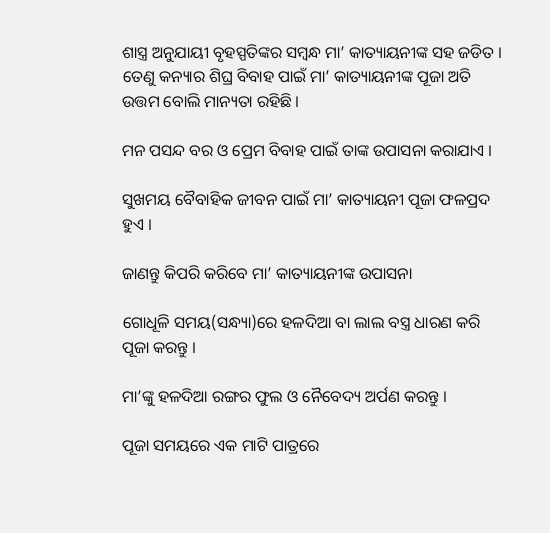ଶାସ୍ତ୍ର ଅନୁଯାୟୀ ବୃହସ୍ପତିଙ୍କର ସମ୍ବନ୍ଧ ମା’ କାତ୍ୟାୟନୀଙ୍କ ସହ ଜଡିତ । ତେଣୁ କନ୍ୟାର ଶିଘ୍ର ବିବାହ ପାଇଁ ମା’ କାତ୍ୟାୟନୀଙ୍କ ପୂଜା ଅତି ଉତ୍ତମ ବୋଲି ମାନ୍ୟତା ରହିଛି ।

ମନ ପସନ୍ଦ ବର ଓ ପ୍ରେମ ବିବାହ ପାଇଁ ତାଙ୍କ ଉପାସନା କରାଯାଏ ।

ସୁଖମୟ ବୈବାହିକ ଜୀବନ ପାଇଁ ମା’ କାତ୍ୟାୟନୀ ପୂଜା ଫଳପ୍ରଦ ହୁଏ ।

ଜାଣନ୍ତୁ କିପରି କରିବେ ମା’ କାତ୍ୟାୟନୀଙ୍କ ଉପାସନା

ଗୋଧୂଳି ସମୟ(ସନ୍ଧ୍ୟା)ରେ ହଳଦିଆ ବା ଲାଲ ବସ୍ତ୍ର ଧାରଣ କରି ପୂଜା କରନ୍ତୁ ।

ମା’ଙ୍କୁ ହଳଦିଆ ରଙ୍ଗର ଫୁଲ ଓ ନୈବେଦ୍ୟ ଅର୍ପଣ କରନ୍ତୁ ।

ପୂଜା ସମୟରେ ଏକ ମାଟି ପାତ୍ରରେ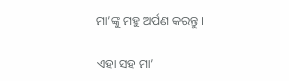ମା’ଙ୍କୁ ମହୁ ଅର୍ପଣ କରନ୍ତୁ ।

ଏହା ସହ ମା’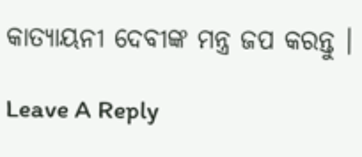କାତ୍ୟାୟନୀ ଦେବୀଙ୍କ ମନ୍ତ୍ର ଜପ କରନ୍ତୁ ।

Leave A Reply